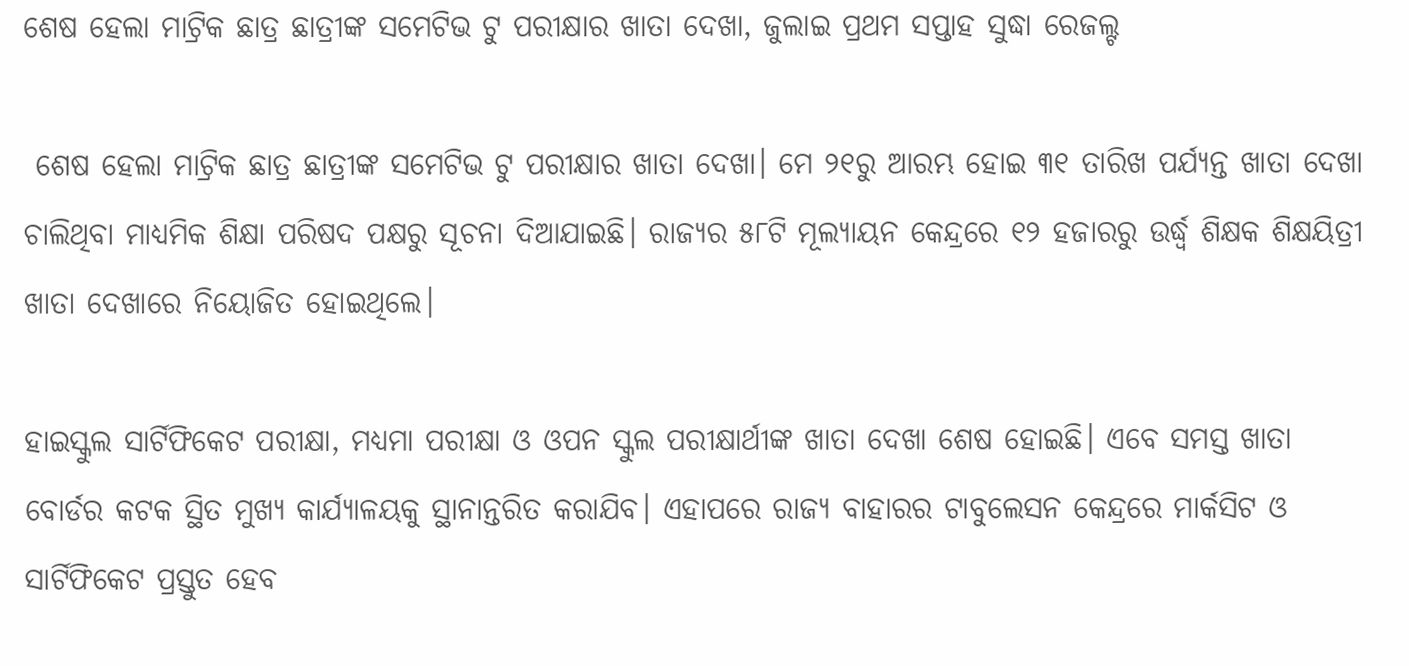ଶେଷ ହେଲା ମାଟ୍ରିକ ଛାତ୍ର ଛାତ୍ରୀଙ୍କ ସମେଟିଭ ଟୁ ପରୀକ୍ଷାର ଖାତା ଦେଖା, ଜୁଲାଇ ପ୍ରଥମ ସପ୍ତାହ ସୁଦ୍ଧା ରେଜଲ୍ଟ

 ଶେଷ ହେଲା ମାଟ୍ରିକ ଛାତ୍ର ଛାତ୍ରୀଙ୍କ ସମେଟିଭ ଟୁ ପରୀକ୍ଷାର ଖାତା ଦେଖା। ମେ ୨୧ରୁ ଆରମ୍ଭ ହୋଇ ୩୧ ତାରିଖ ପର୍ଯ୍ୟନ୍ତ ଖାତା ଦେଖା ଚାଲିଥିବା ମାଧ୍ୟମିକ ଶିକ୍ଷା ପରିଷଦ ପକ୍ଷରୁ ସୂଚନା ଦିଆଯାଇଛି। ରାଜ୍ୟର ୫୮ଟି ମୂଲ୍ୟାୟନ କେନ୍ଦ୍ରରେ ୧୨ ହଜାରରୁ ଉର୍ଦ୍ଧ୍ଵ ଶିକ୍ଷକ ଶିକ୍ଷୟିତ୍ରୀ ଖାତା ଦେଖାରେ ନିୟୋଜିତ ହୋଇଥିଲେ।

ହାଇସ୍କୁଲ ସାର୍ଟିଫିକେଟ ପରୀକ୍ଷା, ମଧ୍ୟମା ପରୀକ୍ଷା ଓ ଓପନ ସ୍କୁଲ ପରୀକ୍ଷାର୍ଥୀଙ୍କ ଖାତା ଦେଖା ଶେଷ ହୋଇଛି। ଏବେ ସମସ୍ତ ଖାତା ବୋର୍ଡର କଟକ ସ୍ଥିତ ମୁଖ୍ୟ କାର୍ଯ୍ୟାଳୟକୁ ସ୍ଥାନାନ୍ତରିତ କରାଯିବ। ଏହାପରେ ରାଜ୍ୟ ବାହାରର ଟାବୁଲେସନ କେନ୍ଦ୍ରରେ ମାର୍କସିଟ ଓ ସାର୍ଟିଫିକେଟ ପ୍ରସ୍ତୁତ ହେବ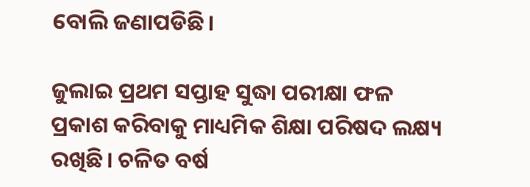ବୋଲି ଜଣାପଡିଛି।

ଜୁଲାଇ ପ୍ରଥମ ସପ୍ତାହ ସୁଦ୍ଧା ପରୀକ୍ଷା ଫଳ ପ୍ରକାଶ କରିବାକୁ ମାଧ୍ୟମିକ ଶିକ୍ଷା ପରିଷଦ ଲକ୍ଷ୍ୟ ରଖିଛି। ଚଳିତ ବର୍ଷ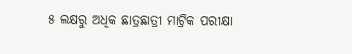୫ ଲକ୍ଷରୁ ଅଧିକ ଛାତ୍ରଛାତ୍ରୀ ମାଟ୍ରିକ ପରୀକ୍ଷା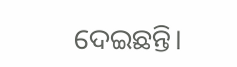ଦେଇଛନ୍ତି।